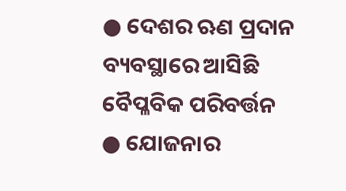● ଦେଶର ଋଣ ପ୍ରଦାନ ବ୍ୟବସ୍ଥାରେ ଆସିଛି ବୈପ୍ଳବିକ ପରିବର୍ତ୍ତନ
● ଯୋଜନାର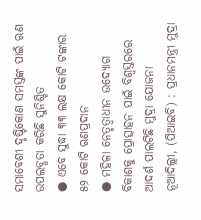ସମାବେଶୀ ଦୃଷ୍ଟିକୋଣ ସମସ୍ତଙ୍କ ପାଇଁ ଋଣ ଉପଲବ୍ଧତା କରିଛି ସୁନିଶ୍ଚିତ
● ଏବେ ସୁଦ୍ଧା ୩୩ ଲକ୍ଷ କୋଟି ଟଙ୍କାର ୫୨ କୋଟି ଋଣପ୍ରଦାନ
● ମହିଳା ନେତୃତ୍ୱାଧୀନ ଉଦ୍ୟୋଗ ବିକାଶକୁ ପ୍ରୋତ୍ସାହନ ପାଇଁ ବିଶ୍ୱସ୍ତରରେ ଆଦର୍ଶ ପାଲଟିଛି ମୁଦ୍ରା ଯୋଜନା
ନୂଆଦିଲ୍ଲୀ, (ପିଆଇବି) : ପ୍ରଧାନମନ୍ତ୍ରୀ ମୁଦ୍ରା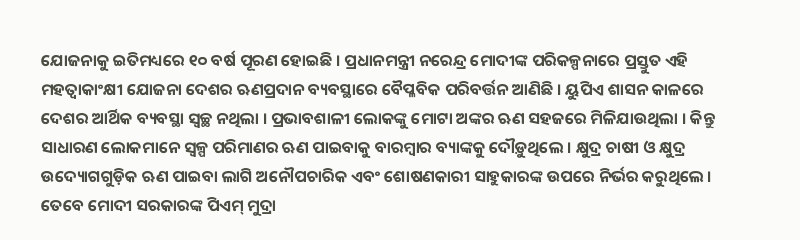ଯୋଜନାକୁ ଇତିମଧ୍ୟରେ ୧୦ ବର୍ଷ ପୂରଣ ହୋଇଛି । ପ୍ରଧାନମନ୍ତ୍ରୀ ନରେନ୍ଦ୍ର ମୋଦୀଙ୍କ ପରିକଳ୍ପନାରେ ପ୍ରସ୍ତୁତ ଏହି ମହତ୍ୱାକାଂକ୍ଷୀ ଯୋଜନା ଦେଶର ଋଣପ୍ରଦାନ ବ୍ୟବସ୍ଥାରେ ବୈପ୍ଳବିକ ପରିବର୍ତ୍ତନ ଆଣିଛି । ୟୁପିଏ ଶାସନ କାଳରେ ଦେଶର ଆର୍ଥିକ ବ୍ୟବସ୍ଥା ସ୍ୱଚ୍ଛ ନଥିଲା । ପ୍ରଭାବଶାଳୀ ଲୋକଙ୍କୁ ମୋଟା ଅଙ୍କର ଋଣ ସହଜରେ ମିଳିଯାଉଥିଲା । କିନ୍ତୁ ସାଧାରଣ ଲୋକମାନେ ସ୍ୱଳ୍ପ ପରିମାଣର ଋଣ ପାଇବାକୁ ବାରମ୍ବାର ବ୍ୟାଙ୍କକୁ ଦୌଡ଼ୁଥିଲେ । କ୍ଷୁଦ୍ର ଚାଷୀ ଓ କ୍ଷୁଦ୍ର ଉଦ୍ୟୋଗଗୁଡ଼ିକ ଋଣ ପାଇବା ଲାଗି ଅନୌପଚାରିକ ଏବଂ ଶୋଷଣକାରୀ ସାହୁକାରଙ୍କ ଉପରେ ନିର୍ଭର କରୁଥିଲେ । ତେବେ ମୋଦୀ ସରକାରଙ୍କ ପିଏମ୍ ମୁଦ୍ରା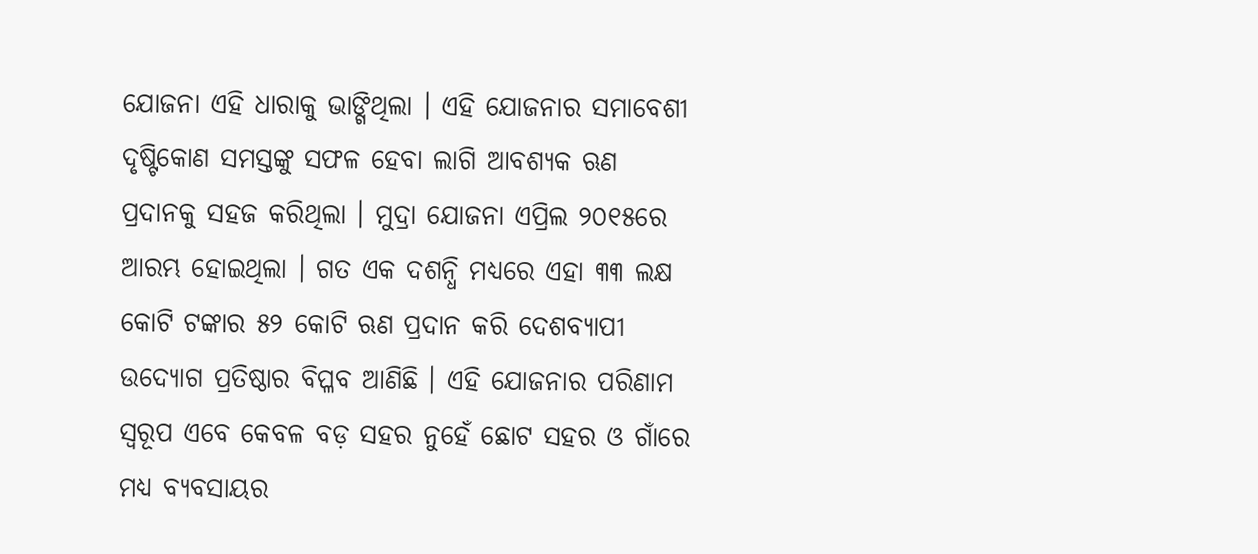ଯୋଜନା ଏହି ଧାରାକୁ ଭାଙ୍ଗିଥିଲା । ଏହି ଯୋଜନାର ସମାବେଶୀ ଦୃଷ୍ଟିକୋଣ ସମସ୍ତଙ୍କୁ ସଫଳ ହେବା ଲାଗି ଆବଶ୍ୟକ ଋଣ ପ୍ରଦାନକୁ ସହଜ କରିଥିଲା । ମୁଦ୍ରା ଯୋଜନା ଏପ୍ରିଲ ୨୦୧୫ରେ ଆରମ୍ଭ ହୋଇଥିଲା । ଗତ ଏକ ଦଶନ୍ଧି ମଧ୍ୟରେ ଏହା ୩୩ ଲକ୍ଷ କୋଟି ଟଙ୍କାର ୫୨ କୋଟି ଋଣ ପ୍ରଦାନ କରି ଦେଶବ୍ୟାପୀ ଉଦ୍ୟୋଗ ପ୍ରତିଷ୍ଠାର ବିପ୍ଳବ ଆଣିଛି । ଏହି ଯୋଜନାର ପରିଣାମ ସ୍ୱରୂପ ଏବେ କେବଳ ବଡ଼ ସହର ନୁହେଁ ଛୋଟ ସହର ଓ ଗାଁରେ ମଧ୍ୟ ବ୍ୟବସାୟର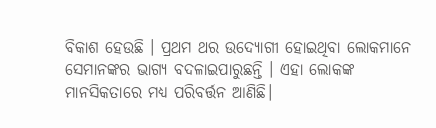ବିକାଶ ହେଉଛି । ପ୍ରଥମ ଥର ଉଦ୍ୟୋଗୀ ହୋଇଥିବା ଲୋକମାନେ ସେମାନଙ୍କର ଭାଗ୍ୟ ବଦଳାଇପାରୁଛନ୍ତି । ଏହା ଲୋକଙ୍କ ମାନସିକତାରେ ମଧ୍ୟ ପରିବର୍ତ୍ତନ ଆଣିଛି।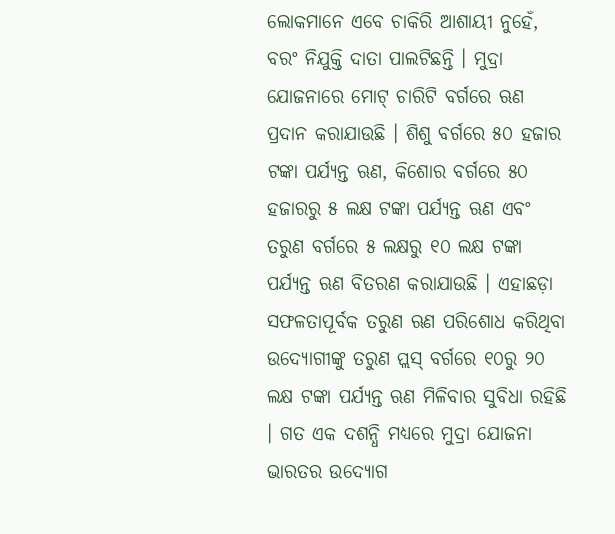ଲୋକମାନେ ଏବେ ଚାକିରି ଆଶାୟୀ ନୁହେଁ, ବରଂ ନିଯୁକ୍ତି ଦାତା ପାଲଟିଛନ୍ତି । ମୁଦ୍ରା ଯୋଜନାରେ ମୋଟ୍ ଚାରିଟି ବର୍ଗରେ ଋଣ ପ୍ରଦାନ କରାଯାଉଛି । ଶିଶୁ ବର୍ଗରେ ୫୦ ହଜାର ଟଙ୍କା ପର୍ଯ୍ୟନ୍ତ ଋଣ, କିଶୋର ବର୍ଗରେ ୫୦ ହଜାରରୁ ୫ ଲକ୍ଷ ଟଙ୍କା ପର୍ଯ୍ୟନ୍ତ ଋଣ ଏବଂ ତରୁଣ ବର୍ଗରେ ୫ ଲକ୍ଷରୁ ୧୦ ଲକ୍ଷ ଟଙ୍କା ପର୍ଯ୍ୟନ୍ତ ଋଣ ବିତରଣ କରାଯାଉଛି । ଏହାଛଡ଼ା ସଫଳତାପୂର୍ବକ ତରୁଣ ଋଣ ପରିଶୋଧ କରିଥିବା ଉଦ୍ୟୋଗୀଙ୍କୁ ତରୁଣ ପ୍ଲସ୍ ବର୍ଗରେ ୧୦ରୁ ୨୦ ଲକ୍ଷ ଟଙ୍କା ପର୍ଯ୍ୟନ୍ତ ଋଣ ମିଳିବାର ସୁବିଧା ରହିଛି । ଗତ ଏକ ଦଶନ୍ଧି ମଧ୍ୟରେ ମୁଦ୍ରା ଯୋଜନା ଭାରତର ଉଦ୍ୟୋଗ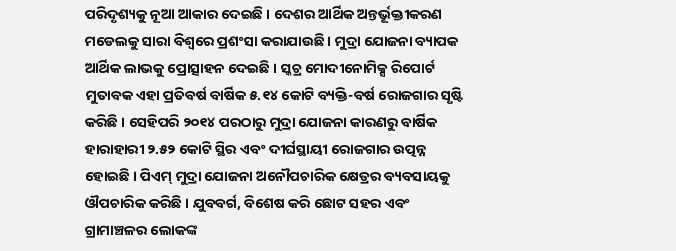ପରିଦୃଶ୍ୟକୁ ନୂଆ ଆକାର ଦେଇଛି । ଦେଶର ଆର୍ଥିକ ଅନ୍ତର୍ଭୂକ୍ତୀକରଣ ମଡେଲକୁ ସାରା ବିଶ୍ୱରେ ପ୍ରଶଂସା କରାଯାଉଛି । ମୁଦ୍ରା ଯୋଜନା ବ୍ୟାପକ ଆର୍ଥିକ ଲାଭକୁ ପ୍ରୋତ୍ସାହନ ଦେଇଛି । ସ୍କଚ୍ର ମୋଦୀନୋମିକ୍ସ ରିପୋର୍ଟ ମୁତାବକ ଏହା ପ୍ରତିବର୍ଷ ବାର୍ଷିକ ୫.୧୪ କୋଟି ବ୍ୟକ୍ତି-ବର୍ଷ ରୋଜଗାର ସୃଷ୍ଟି କରିଛି । ସେହିପରି ୨୦୧୪ ପରଠାରୁ ମୁଦ୍ରା ଯୋଜନା କାରଣରୁ ବାର୍ଷିକ ହାରାହାରୀ ୨.୫୨ କୋଟି ସ୍ଥିର ଏବଂ ଦୀର୍ଘସ୍ଥାୟୀ ରୋଜଗାର ଉତ୍ପନ୍ନ ହୋଇଛି । ପିଏମ୍ ମୁଦ୍ରା ଯୋଜନା ଅନୌପଚାରିକ କ୍ଷେତ୍ରର ବ୍ୟବସାୟକୁ ଔପଚାରିକ କରିଛି । ଯୁବବର୍ଗ, ବିଶେଷ କରି ଛୋଟ ସହର ଏବଂ ଗ୍ରାମାଞ୍ଚଳର ଲୋକଙ୍କ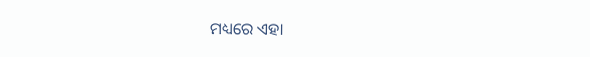ମଧ୍ୟରେ ଏହା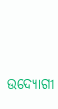ଉଦ୍ୟୋଗୀ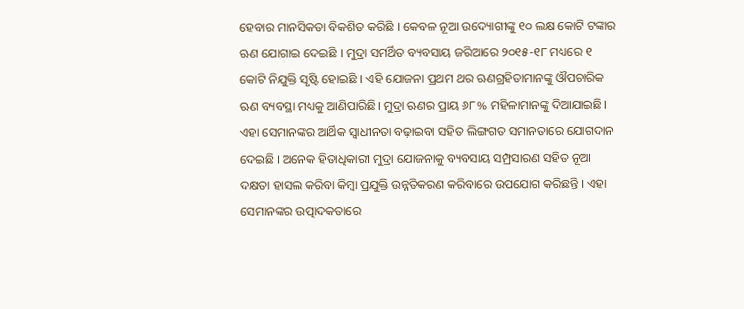ହେବାର ମାନସିକତା ବିକଶିତ କରିଛି । କେବଳ ନୂଆ ଉଦ୍ୟୋଗୀଙ୍କୁ ୧୦ ଲକ୍ଷ କୋଟି ଟଙ୍କାର ଋଣ ଯୋଗାଇ ଦେଇଛି । ମୁଦ୍ରା ସମର୍ଥିତ ବ୍ୟବସାୟ ଜରିଆରେ ୨୦୧୫-୧୮ ମଧ୍ୟରେ ୧ କୋଟି ନିଯୁକ୍ତି ସୃଷ୍ଟି ହୋଇଛି । ଏହି ଯୋଜନା ପ୍ରଥମ ଥର ଋଣଗ୍ରହିତାମାନଙ୍କୁ ଔପଚାରିକ ଋଣ ବ୍ୟବସ୍ଥା ମଧ୍ୟକୁ ଆଣିପାରିଛି। ମୁଦ୍ରା ଋଣର ପ୍ରାୟ ୬୮% ମହିଳାମାନଙ୍କୁ ଦିଆଯାଇଛି। ଏହା ସେମାନଙ୍କର ଆର୍ଥିକ ସ୍ୱାଧୀନତା ବଢ଼ାଇବା ସହିତ ଲିଙ୍ଗଗତ ସମାନତାରେ ଯୋଗଦାନ ଦେଇଛି । ଅନେକ ହିତାଧିକାରୀ ମୁଦ୍ରା ଯୋଜନାକୁ ବ୍ୟବସାୟ ସମ୍ପ୍ରସାରଣ ସହିତ ନୂଆ ଦକ୍ଷତା ହାସଲ କରିବା କିମ୍ବା ପ୍ରଯୁକ୍ତି ଉନ୍ନତିକରଣ କରିବାରେ ଉପଯୋଗ କରିଛନ୍ତି । ଏହା ସେମାନଙ୍କର ଉତ୍ପାଦକତାରେ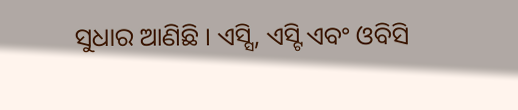ସୁଧାର ଆଣିଛି । ଏସ୍ସି, ଏସ୍ଟି ଏବଂ ଓବିସି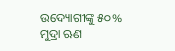ଉଦ୍ୟୋଗୀଙ୍କୁ ୫୦% ମୁଦ୍ରା ଋଣ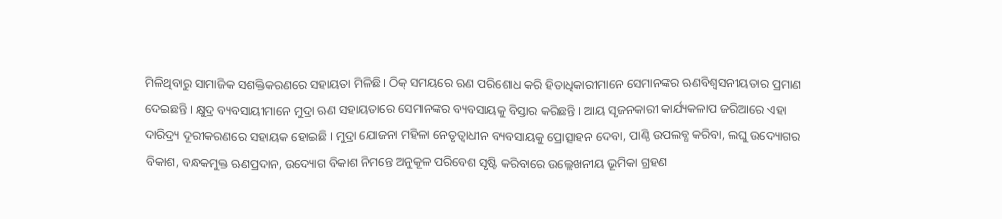ମିଳିଥିବାରୁ ସାମାଜିକ ସଶକ୍ତିକରଣରେ ସହାୟତା ମିଳିଛି। ଠିକ୍ ସମୟରେ ଋଣ ପରିଶୋଧ କରି ହିତାଧିକାରୀମାନେ ସେମାନଙ୍କର ଋଣବିଶ୍ୱସନୀୟତାର ପ୍ରମାଣ ଦେଇଛନ୍ତି । କ୍ଷୁଦ୍ର ବ୍ୟବସାୟୀମାନେ ମୁଦ୍ରା ଋଣ ସହାୟତାରେ ସେମାନଙ୍କର ବ୍ୟବସାୟକୁ ବିସ୍ତାର କରିଛନ୍ତି । ଆୟ ସୃଜନକାରୀ କାର୍ଯ୍ୟକଳାପ ଜରିଆରେ ଏହା ଦାରିଦ୍ର୍ୟ ଦୂରୀକରଣରେ ସହାୟକ ହୋଇଛି । ମୁଦ୍ରା ଯୋଜନା ମହିଳା ନେତୃତ୍ୱାଧୀନ ବ୍ୟବସାୟକୁ ପ୍ରୋତ୍ସାହନ ଦେବା, ପାଣ୍ଠି ଉପଲବ୍ଧ କରିବା, ଲଘୁ ଉଦ୍ୟୋଗର ବିକାଶ, ବନ୍ଧକମୁକ୍ତ ଋଣପ୍ରଦାନ, ଉଦ୍ୟୋଗ ବିକାଶ ନିମନ୍ତେ ଅନୁକୂଳ ପରିବେଶ ସୃଷ୍ଟି କରିବାରେ ଉଲ୍ଲେଖନୀୟ ଭୂମିକା ଗ୍ରହଣ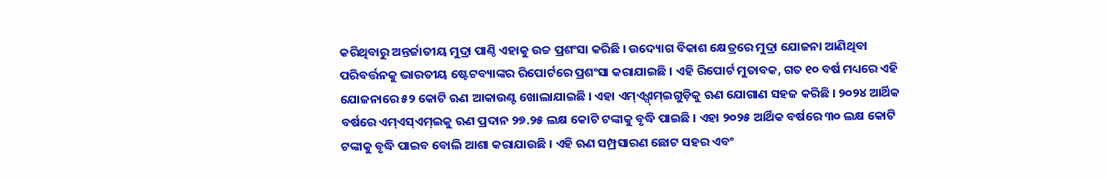କରିଥିବାରୁ ଅନ୍ତର୍ଜାତୀୟ ମୁଦ୍ରା ପାଣ୍ଠି ଏହାକୁ ଉଚ୍ଚ ପ୍ରଶଂସା କରିଛି । ଉଦ୍ୟୋଗ ବିକାଶ କ୍ଷେତ୍ରରେ ମୁଦ୍ରା ଯୋଜନା ଆଣିଥିବା ପରିବର୍ତ୍ତନକୁ ଭାରତୀୟ ଷ୍ଟେଟବ୍ୟାଙ୍କର ରିପୋର୍ଟରେ ପ୍ରଶଂସା କରାଯାଇଛି । ଏହି ରିପୋର୍ଟ ମୁତାବକ, ଗତ ୧୦ ବର୍ଷ ମଧ୍ୟରେ ଏହି ଯୋଜନାରେ ୫୨ କୋଟି ଋଣ ଆକାଉଣ୍ଟ ଖୋଲାଯାଇଛି । ଏହା ଏମ୍ଏ୍ସ୍ଏମ୍ଇଗୁଡ଼ିକୁ ଋଣ ଯୋଗାଣ ସହଜ କରିଛି । ୨୦୨୪ ଆର୍ଥିକ ବର୍ଷରେ ଏମ୍ଏସ୍ଏମ୍ଇକୁ ଋଣ ପ୍ରଦାନ ୨୭.୨୫ ଲକ୍ଷ କୋଟି ଟଙ୍କାକୁ ବୃଦ୍ଧି ପାଇଛି । ଏହା ୨୦୨୫ ଆର୍ଥିକ ବର୍ଷରେ ୩୦ ଲକ୍ଷ କୋଟି ଟଙ୍କାକୁ ବୃଦ୍ଧି ପାଇବ ବୋଲି ଆଶା କରାଯାଉଛି । ଏହି ଋଣ ସମ୍ପ୍ରସାରଣ ଛୋଟ ସହର ଏବଂ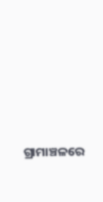ଗ୍ରାମାଞ୍ଚଳରେ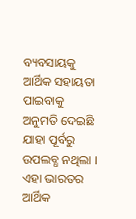ବ୍ୟବସାୟକୁ ଆର୍ଥିକ ସହାୟତା ପାଇବାକୁ ଅନୁମତି ଦେଇଛି ଯାହା ପୂର୍ବରୁ ଉପଲବ୍ଧ ନଥିଲା । ଏହା ଭାରତର ଆର୍ଥିକ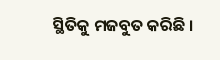ସ୍ଥିତିକୁ ମଜବୁତ କରିଛି ।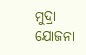ମୁଦ୍ରା ଯୋଜନା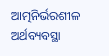ଆତ୍ମନିର୍ଭରଶୀଳ ଅର୍ଥବ୍ୟବସ୍ଥା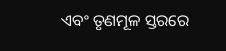ଏବଂ ତୃଣମୂଳ ସ୍ତରରେ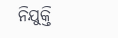ନିଯୁକ୍ତି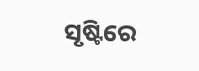ସୃଷ୍ଟିରେ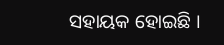ସହାୟକ ହୋଇଛି ।